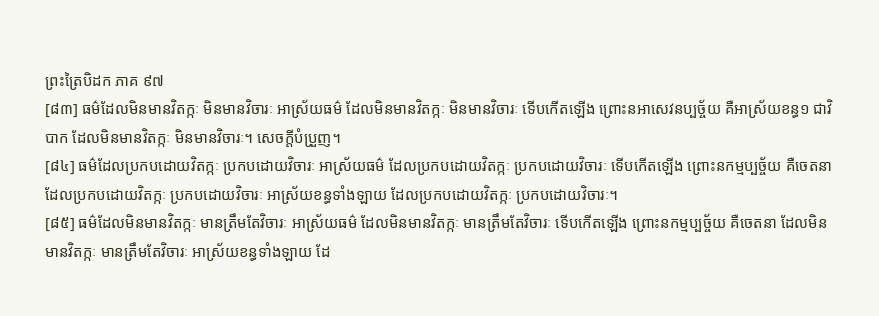ព្រះត្រៃបិដក ភាគ ៩៧
[៨៣] ធម៌ដែលមិនមានវិតក្កៈ មិនមានវិចារៈ អាស្រ័យធម៌ ដែលមិនមានវិតក្កៈ មិនមានវិចារៈ ទើបកើតឡើង ព្រោះនអាសេវនប្បច្ច័យ គឺអាស្រ័យខន្ធ១ ជាវិបាក ដែលមិនមានវិតក្កៈ មិនមានវិចារៈ។ សេចក្តីបំប្រួញ។
[៨៤] ធម៌ដែលប្រកបដោយវិតក្កៈ ប្រកបដោយវិចារៈ អាស្រ័យធម៌ ដែលប្រកបដោយវិតក្កៈ ប្រកបដោយវិចារៈ ទើបកើតឡើង ព្រោះនកម្មប្បច្ច័យ គឺចេតនា ដែលប្រកបដោយវិតក្កៈ ប្រកបដោយវិចារៈ អាស្រ័យខន្ធទាំងឡាយ ដែលប្រកបដោយវិតក្កៈ ប្រកបដោយវិចារៈ។
[៨៥] ធម៌ដែលមិនមានវិតក្កៈ មានត្រឹមតែវិចារៈ អាស្រ័យធម៌ ដែលមិនមានវិតក្កៈ មានត្រឹមតែវិចារៈ ទើបកើតឡើង ព្រោះនកម្មប្បច្ច័យ គឺចេតនា ដែលមិនមានវិតក្កៈ មានត្រឹមតែវិចារៈ អាស្រ័យខន្ធទាំងឡាយ ដែ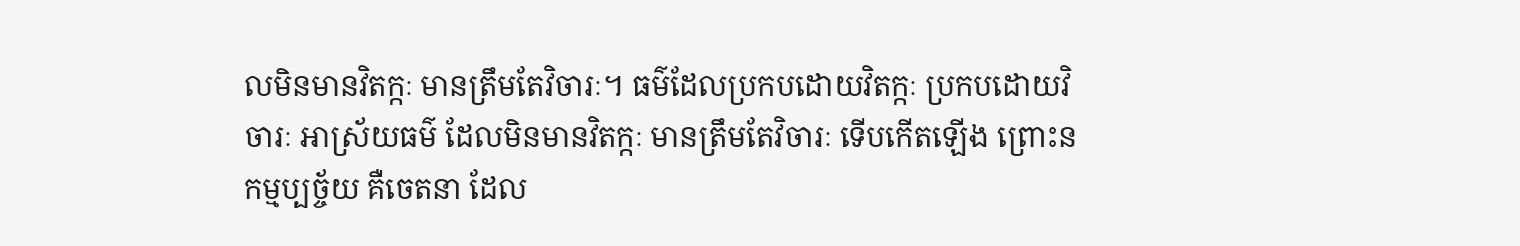លមិនមានវិតក្កៈ មានត្រឹមតែវិចារៈ។ ធម៌ដែលប្រកបដោយវិតក្កៈ ប្រកបដោយវិចារៈ អាស្រ័យធម៌ ដែលមិនមានវិតក្កៈ មានត្រឹមតែវិចារៈ ទើបកើតឡើង ព្រោះនកម្មប្បច្ច័យ គឺចេតនា ដែល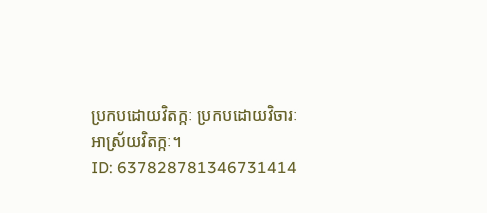ប្រកបដោយវិតក្កៈ ប្រកបដោយវិចារៈ អាស្រ័យវិតក្កៈ។
ID: 637828781346731414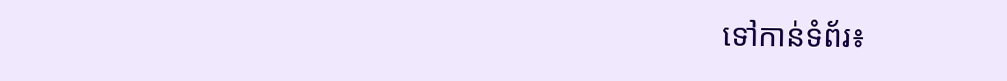ទៅកាន់ទំព័រ៖